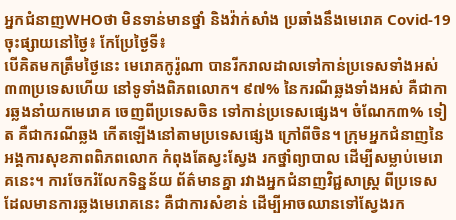អ្នកជំនាញWHOថា មិនទាន់មានថ្នាំ និងវ៉ាក់សាំង ប្រឆាំងនឹងមេរោគ Covid-19
ចុះផ្សាយនៅថ្ងៃ៖ កែប្រែថ្ងៃទី៖
បើគិតមកត្រឹមថ្ងៃនេះ មេរោគកូរ៉ូណា បានរីករាលដាលទៅកាន់ប្រទេសទាំងអស់ ៣៣ប្រទេសហើយ នៅទូទាំងពិភពលោក។ ៩៧% នៃករណីឆ្លងទាំងអស់ គឺជាការឆ្លងនាំយកមេរោគ ចេញពីប្រទេសចិន ទៅកាន់ប្រទេសផ្សេង។ ចំណែក៣% ទៀត គឺជាករណីឆ្លង កើតឡើងនៅតាមប្រទេសផ្សេង ក្រៅពីចិន។ ក្រុមអ្នកជំនាញនៃអង្គការសុខភាពពិភពលោក កំពុងតែស្វះស្វែង រកថ្នាំព្យាបាល ដើម្បីសម្លាប់មេរោគនេះ។ ការចែករំលែកទិន្នន័យ ព័ត៌មានគ្នា រវាងអ្នកជំនាញវិជ្ជសាស្ត្រ ពីប្រទេសដែលមានការឆ្លងមេរោគនេះ គឺជាការសំខាន់ ដើម្បីអាចឈានទៅស្វែងរក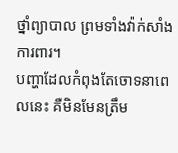ថ្នាំព្យាបាល ព្រមទាំងវ៉ាក់សាំងការពារ។
បញ្ហាដែលកំពុងតែចោទនាពេលនេះ គឺមិនមែនត្រឹម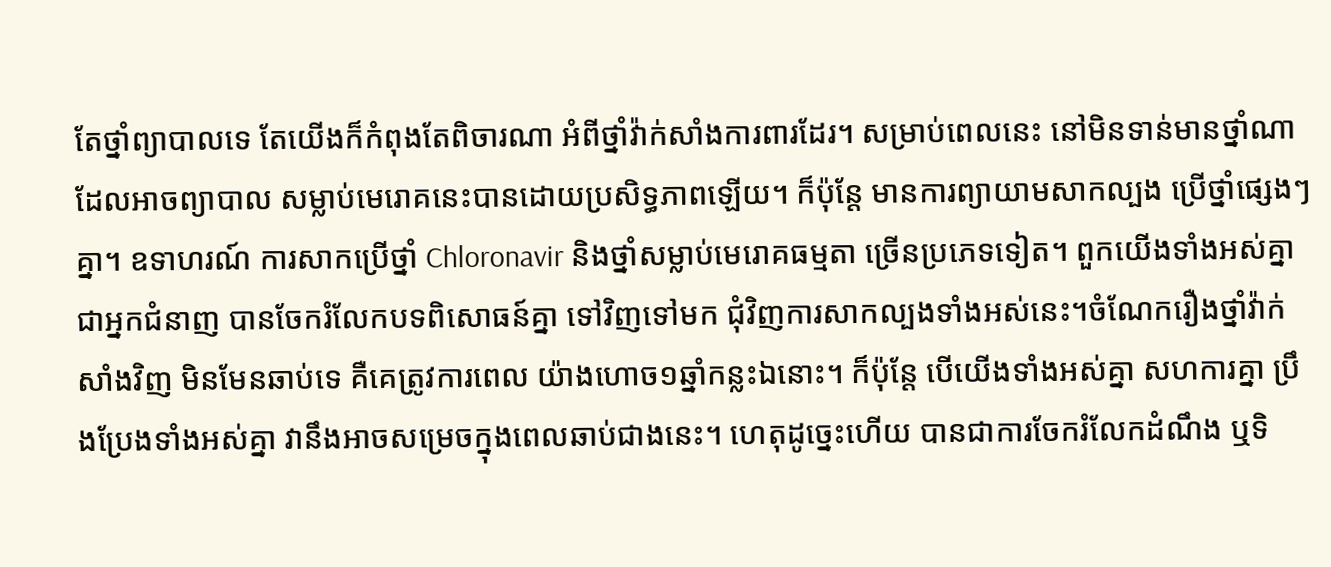តែថ្នាំព្យាបាលទេ តែយើងក៏កំពុងតែពិចារណា អំពីថ្នាំវ៉ាក់សាំងការពារដែរ។ សម្រាប់ពេលនេះ នៅមិនទាន់មានថ្នាំណា ដែលអាចព្យាបាល សម្លាប់មេរោគនេះបានដោយប្រសិទ្ធភាពឡើយ។ ក៏ប៉ុន្តែ មានការព្យាយាមសាកល្បង ប្រើថ្នាំផ្សេងៗគ្នា។ ឧទាហរណ៍ ការសាកប្រើថ្នាំ Chloronavir និងថ្នាំសម្លាប់មេរោគធម្មតា ច្រើនប្រភេទទៀត។ ពួកយើងទាំងអស់គ្នាជាអ្នកជំនាញ បានចែករំលែកបទពិសោធន៍គ្នា ទៅវិញទៅមក ជុំវិញការសាកល្បងទាំងអស់នេះ។ចំណែករឿងថ្នាំវ៉ាក់សាំងវិញ មិនមែនឆាប់ទេ គឺគេត្រូវការពេល យ៉ាងហោច១ឆ្នាំកន្លះឯនោះ។ ក៏ប៉ុន្តែ បើយើងទាំងអស់គ្នា សហការគ្នា ប្រឹងប្រែងទាំងអស់គ្នា វានឹងអាចសម្រេចក្នុងពេលឆាប់ជាងនេះ។ ហេតុដូច្នេះហើយ បានជាការចែករំលែកដំណឹង ឬទិ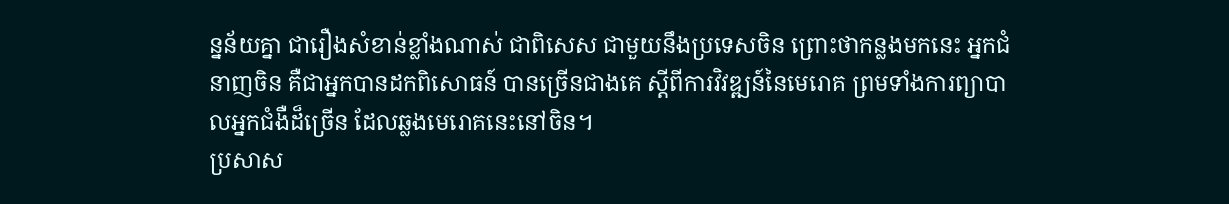ន្នន័យគ្នា ជារឿងសំខាន់ខ្លាំងណាស់ ជាពិសេស ជាមួយនឹងប្រទេសចិន ព្រោះថាកន្លងមកនេះ អ្នកជំនាញចិន គឺជាអ្នកបានដកពិសោធន៍ បានច្រើនជាងគេ ស្តីពីការវិវឌ្ឍន៍នៃមេរោគ ព្រមទាំងការព្យាបាលអ្នកជំងឺដ៏ច្រើន ដែលឆ្លងមេរោគនេះនៅចិន។
ប្រសាស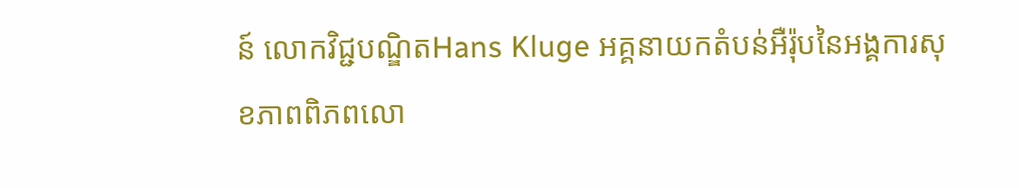ន៍ លោកវិជ្ជបណ្ឌិតHans Kluge អគ្គនាយកតំបន់អឺរ៉ុបនៃអង្គការសុខភាពពិភពលោ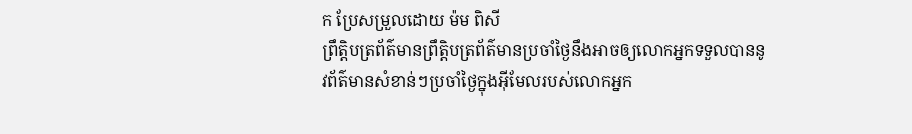ក ប្រែសម្រួលដោយ ម៉ម ពិសី
ព្រឹត្តិបត្រព័ត៌មានព្រឹត្តិបត្រព័ត៌មានប្រចាំថ្ងៃនឹងអាចឲ្យលោកអ្នកទទួលបាននូវព័ត៌មានសំខាន់ៗប្រចាំថ្ងៃក្នុងអ៊ីមែលរបស់លោកអ្នក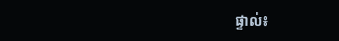ផ្ទាល់៖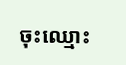ចុះឈ្មោះ